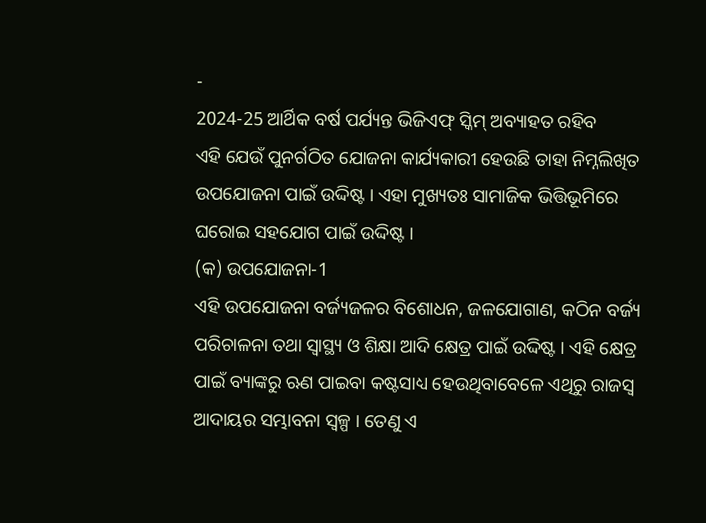-
2024-25 ଆର୍ଥିକ ବର୍ଷ ପର୍ଯ୍ୟନ୍ତ ଭିଜିଏଫ୍ ସ୍କିମ୍ ଅବ୍ୟାହତ ରହିବ
ଏହି ଯେଉଁ ପୁନର୍ଗଠିତ ଯୋଜନା କାର୍ଯ୍ୟକାରୀ ହେଉଛି ତାହା ନିମ୍ନଲିଖିତ ଉପଯୋଜନା ପାଇଁ ଉଦ୍ଦିଷ୍ଟ । ଏହା ମୁଖ୍ୟତଃ ସାମାଜିକ ଭିତ୍ତିଭୂମିରେ ଘରୋଇ ସହଯୋଗ ପାଇଁ ଉଦ୍ଦିଷ୍ଟ ।
(କ) ଉପଯୋଜନା-1
ଏହି ଉପଯୋଜନା ବର୍ଜ୍ୟଜଳର ବିଶୋଧନ, ଜଳଯୋଗାଣ, କଠିନ ବର୍ଜ୍ୟ ପରିଚାଳନା ତଥା ସ୍ୱାସ୍ଥ୍ୟ ଓ ଶିକ୍ଷା ଆଦି କ୍ଷେତ୍ର ପାଇଁ ଉଦ୍ଦିଷ୍ଟ । ଏହି କ୍ଷେତ୍ର ପାଇଁ ବ୍ୟାଙ୍କରୁ ଋଣ ପାଇବା କଷ୍ଟସାଧ୍ୟ ହେଉଥିବାବେଳେ ଏଥିରୁ ରାଜସ୍ୱ ଆଦାୟର ସମ୍ଭାବନା ସ୍ୱଳ୍ପ । ତେଣୁ ଏ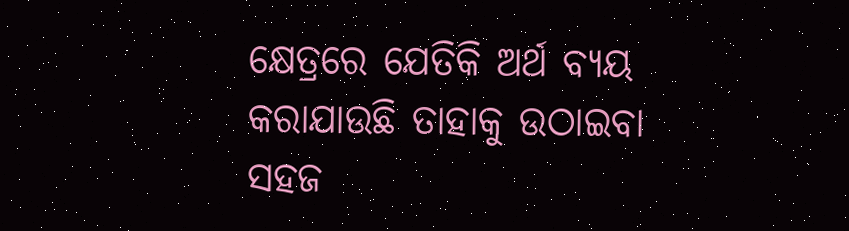କ୍ଷେତ୍ରରେ ଯେତିକି ଅର୍ଥ ବ୍ୟୟ କରାଯାଉଛି ତାହାକୁ ଉଠାଇବା ସହଜ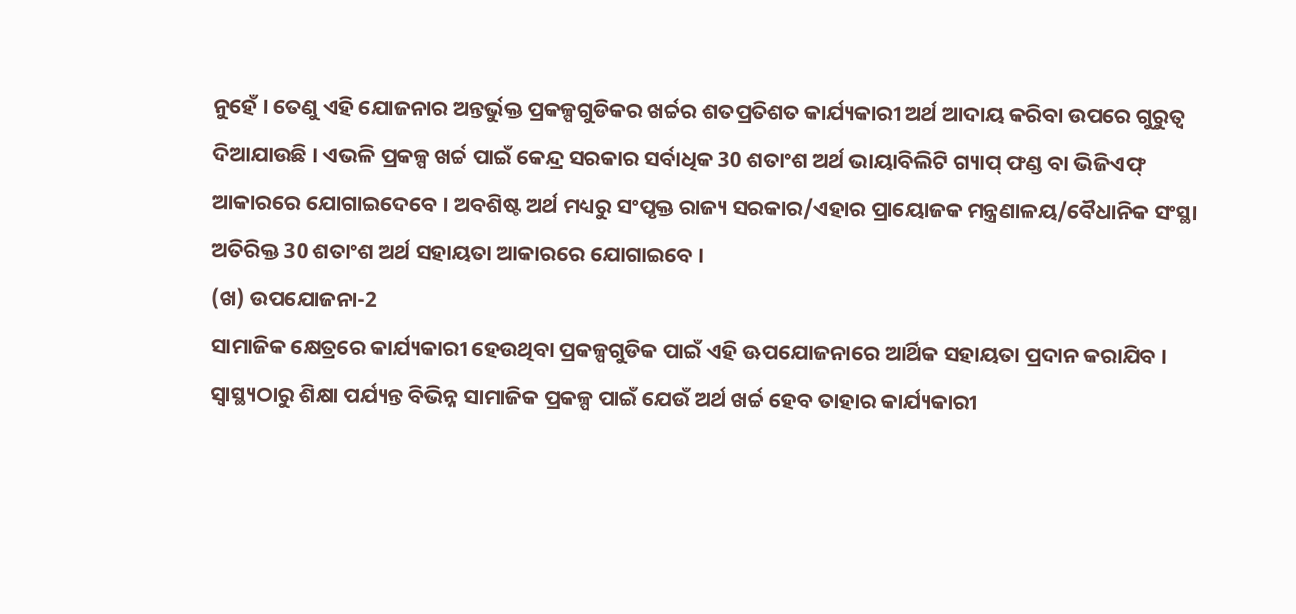ନୁହେଁ । ତେଣୁ ଏହି ଯୋଜନାର ଅନ୍ତର୍ଭୁକ୍ତ ପ୍ରକଳ୍ପଗୁଡିକର ଖର୍ଚ୍ଚର ଶତପ୍ରତିଶତ କାର୍ଯ୍ୟକାରୀ ଅର୍ଥ ଆଦାୟ କରିବା ଉପରେ ଗୁରୁତ୍ୱ ଦିଆଯାଉଛି । ଏଭଳି ପ୍ରକଳ୍ପ ଖର୍ଚ୍ଚ ପାଇଁ କେନ୍ଦ୍ର ସରକାର ସର୍ବାଧିକ 30 ଶତାଂଶ ଅର୍ଥ ଭାୟାବିଲିଟି ଗ୍ୟାପ୍ ଫଣ୍ଡ ବା ଭିଜିଏଫ୍ ଆକାରରେ ଯୋଗାଇଦେବେ । ଅବଶିଷ୍ଟ ଅର୍ଥ ମଧ୍ୟରୁ ସଂପୃକ୍ତ ରାଜ୍ୟ ସରକାର/ଏହାର ପ୍ରାୟୋଜକ ମନ୍ତ୍ରଣାଳୟ/ବୈଧାନିକ ସଂସ୍ଥା ଅତିରିକ୍ତ 30 ଶତାଂଶ ଅର୍ଥ ସହାୟତା ଆକାରରେ ଯୋଗାଇବେ ।
(ଖ) ଉପଯୋଜନା-2
ସାମାଜିକ କ୍ଷେତ୍ରରେ କାର୍ଯ୍ୟକାରୀ ହେଉଥିବା ପ୍ରକଳ୍ପଗୁଡିକ ପାଇଁ ଏହି ଊପଯୋଜନାରେ ଆର୍ଥିକ ସହାୟତା ପ୍ରଦାନ କରାଯିବ । ସ୍ୱାସ୍ଥ୍ୟଠାରୁ ଶିକ୍ଷା ପର୍ଯ୍ୟନ୍ତ ବିଭିନ୍ନ ସାମାଜିକ ପ୍ରକଳ୍ପ ପାଇଁ ଯେଉଁ ଅର୍ଥ ଖର୍ଚ୍ଚ ହେବ ତାହାର କାର୍ଯ୍ୟକାରୀ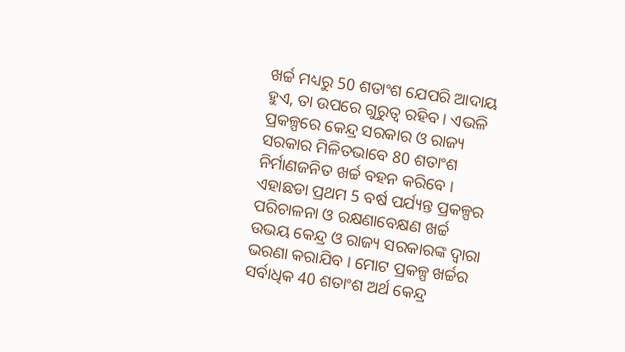ଖର୍ଚ୍ଚ ମଧ୍ୟରୁ 50 ଶତାଂଶ ଯେପରି ଆଦାୟ ହୁଏ, ତା ଉପରେ ଗୁରୁତ୍ୱ ରହିବ । ଏଭଳି ପ୍ରକଳ୍ପରେ କେନ୍ଦ୍ର ସରକାର ଓ ରାଜ୍ୟ ସରକାର ମିଳିତଭାବେ 80 ଶତାଂଶ ନିର୍ମାଣଜନିତ ଖର୍ଚ୍ଚ ବହନ କରିବେ । ଏହାଛଡା ପ୍ରଥମ 5 ବର୍ଷ ପର୍ଯ୍ୟନ୍ତ ପ୍ରକଳ୍ପର ପରିଚାଳନା ଓ ରକ୍ଷଣାବେକ୍ଷଣ ଖର୍ଚ୍ଚ ଉଭୟ କେନ୍ଦ୍ର ଓ ରାଜ୍ୟ ସରକାରଙ୍କ ଦ୍ୱାରା ଭରଣା କରାଯିବ । ମୋଟ ପ୍ରକଳ୍ପ ଖର୍ଚ୍ଚର ସର୍ବାଧିକ 40 ଶତାଂଶ ଅର୍ଥ କେନ୍ଦ୍ର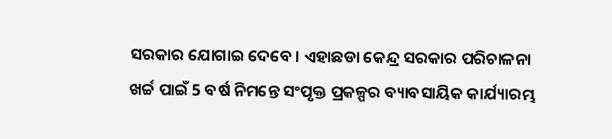ସରକାର ଯୋଗାଇ ଦେବେ । ଏହାଛଡା କେନ୍ଦ୍ର ସରକାର ପରିଚାଳନା ଖର୍ଚ୍ଚ ପାଇଁ 5 ବର୍ଷ ନିମନ୍ତେ ସଂପୃକ୍ତ ପ୍ରକଳ୍ପର ବ୍ୟାବସାୟିକ କାର୍ଯ୍ୟାରମ୍ଭ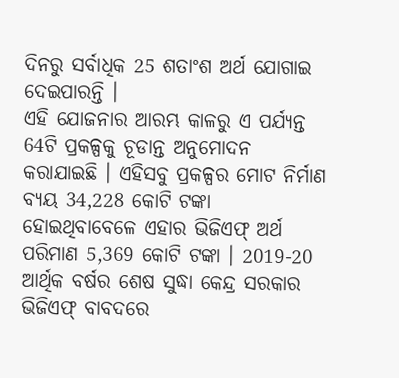ଦିନରୁ ସର୍ବାଧିକ 25 ଶତାଂଶ ଅର୍ଥ ଯୋଗାଇ ଦେଇପାରନ୍ତି ।
ଏହି ଯୋଜନାର ଆରମ୍ଭ କାଳରୁ ଏ ପର୍ଯ୍ୟନ୍ତ 64ଟି ପ୍ରକଳ୍ପକୁ ଚୂଡାନ୍ତ ଅନୁମୋଦନ କରାଯାଇଛି । ଏହିସବୁ ପ୍ରକଳ୍ପର ମୋଟ ନିର୍ମାଣ ବ୍ୟୟ 34,228 କୋଟି ଟଙ୍କା ହୋଇଥିବାବେଳେ ଏହାର ଭିଜିଏଫ୍ ଅର୍ଥ ପରିମାଣ 5,369 କୋଟି ଟଙ୍କା । 2019-20 ଆର୍ଥିକ ବର୍ଷର ଶେଷ ସୁଦ୍ଧା କେନ୍ଦ୍ର ସରକାର ଭିଜିଏଫ୍ ବାବଦରେ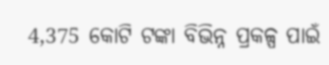4,375 କୋଟି ଟଙ୍କା ବିଭିନ୍ନ ପ୍ରକଳ୍ପ ପାଇଁ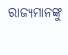ରାଜ୍ୟମାନଙ୍କୁ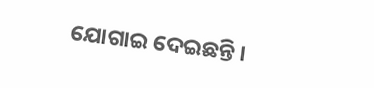ଯୋଗାଇ ଦେଇଛନ୍ତି ।